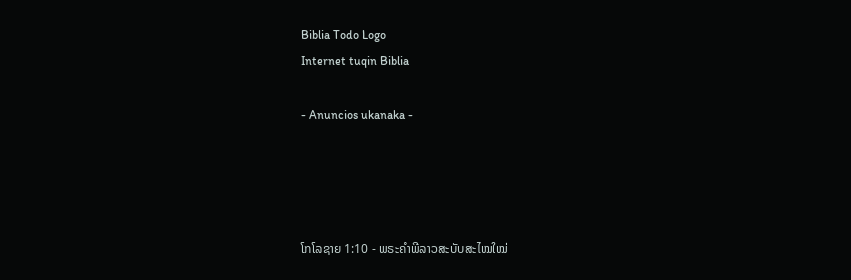Biblia Todo Logo
Internet tuqin Biblia

- Anuncios ukanaka -




ໂກໂລຊາຍ 1:10 - ພຣະຄຳພີລາວສະບັບສະໄໝໃໝ່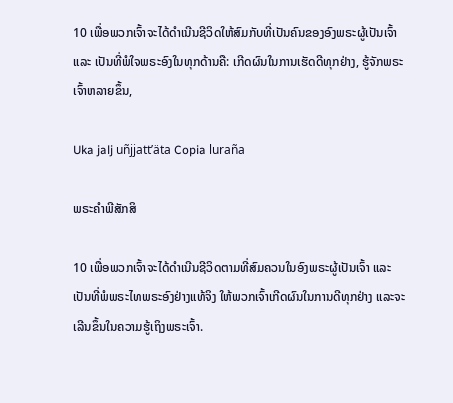10 ເພື່ອພວກເຈົ້າຈະໄດ້ດຳເນີນຊີວິດໃຫ້ສົມກັບທີ່ເປັນຄົນຂອງອົງພຣະຜູ້ເປັນເຈົ້າ ແລະ ເປັນທີ່ພໍໃຈພຣະອົງໃນທຸກດ້ານຄື: ເກີດຜົນໃນການເຮັດດີທຸກຢ່າງ, ຮູ້ຈັກພຣະເຈົ້າຫລາຍຂຶ້ນ,

Uka jalj uñjjattʼäta Copia luraña

ພຣະຄຳພີສັກສິ

10 ເພື່ອພວກເຈົ້າຈະໄດ້ດຳເນີນຊີວິດຕາມທີ່ສົມຄວນໃນອົງພຣະຜູ້ເປັນເຈົ້າ ແລະເປັນທີ່ພໍພຣະໄທພຣະອົງຢ່າງແທ້ຈິງ ໃຫ້ພວກເຈົ້າເກີດຜົນໃນການດີທຸກຢ່າງ ແລະຈະເລີນຂຶ້ນໃນຄວາມຮູ້ເຖິງພຣະເຈົ້າ.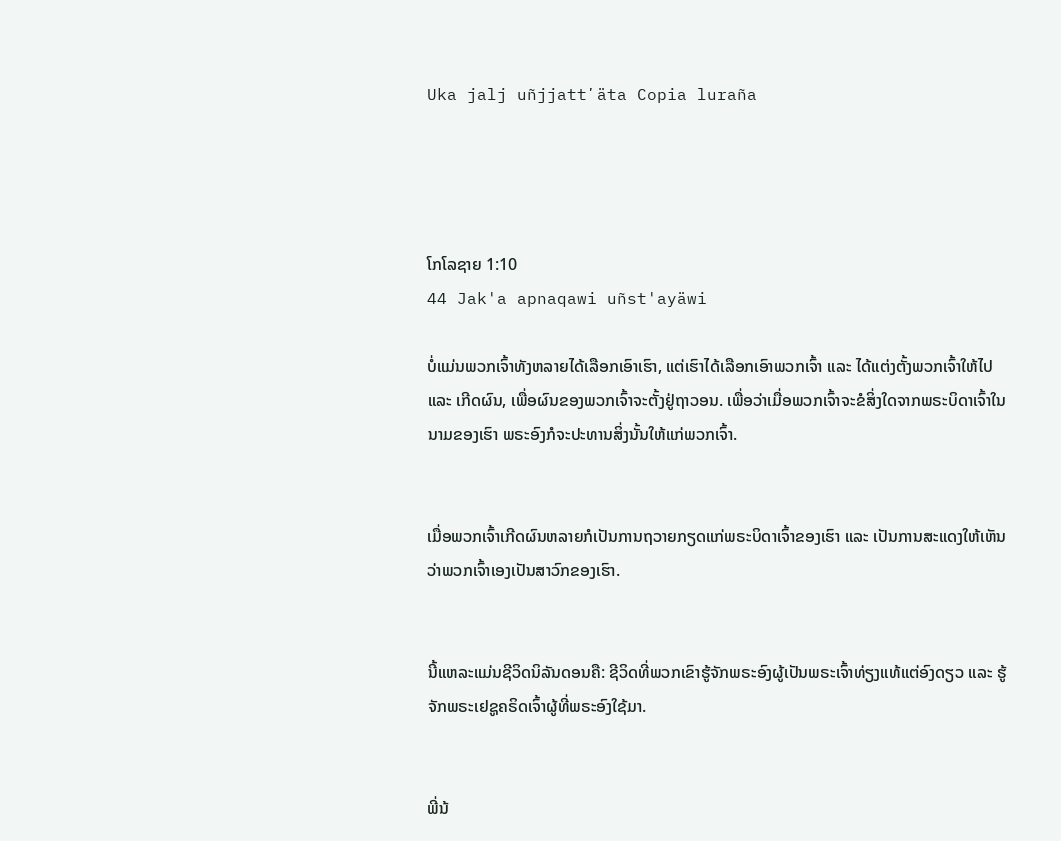Uka jalj uñjjattʼäta Copia luraña




ໂກໂລຊາຍ 1:10
44 Jak'a apnaqawi uñst'ayäwi

ບໍ່ແມ່ນພວກເຈົ້າທັງຫລາຍໄດ້ເລືອກເອົາເຮົາ, ແຕ່ເຮົາໄດ້ເລືອກເອົາພວກເຈົ້າ ແລະ ໄດ້ແຕ່ງຕັ້ງພວກເຈົ້າໃຫ້ໄປ ແລະ ເກີດຜົນ, ເພື່ອຜົນຂອງພວກເຈົ້າຈະຕັ້ງຢູ່ຖາວອນ. ເພື່ອວ່າເມື່ອພວກເຈົ້າຈະຂໍສິ່ງໃດຈາກພຣະບິດາເຈົ້າໃນນາມຂອງເຮົາ ພຣະອົງກໍຈະປະທານສິ່ງນັ້ນໃຫ້ແກ່ພວກເຈົ້າ.


ເມື່ອພວກເຈົ້າເກີດຜົນຫລາຍກໍເປັນການຖວາຍກຽດແກ່ພຣະບິດາເຈົ້າຂອງເຮົາ ແລະ ເປັນການສະແດງໃຫ້ເຫັນວ່າພວກເຈົ້າເອງເປັນສາວົກຂອງເຮົາ.


ນີ້ແຫລະແມ່ນຊີວິດນິລັນດອນຄື: ຊີວິດທີ່ພວກເຂົາຮູ້ຈັກພຣະອົງຜູ້ເປັນພຣະເຈົ້າທ່ຽງແທ້ແຕ່ອົງດຽວ ແລະ ຮູ້ຈັກພຣະເຢຊູຄຣິດເຈົ້າຜູ້ທີ່ພຣະອົງໃຊ້ມາ.


ພີ່ນ້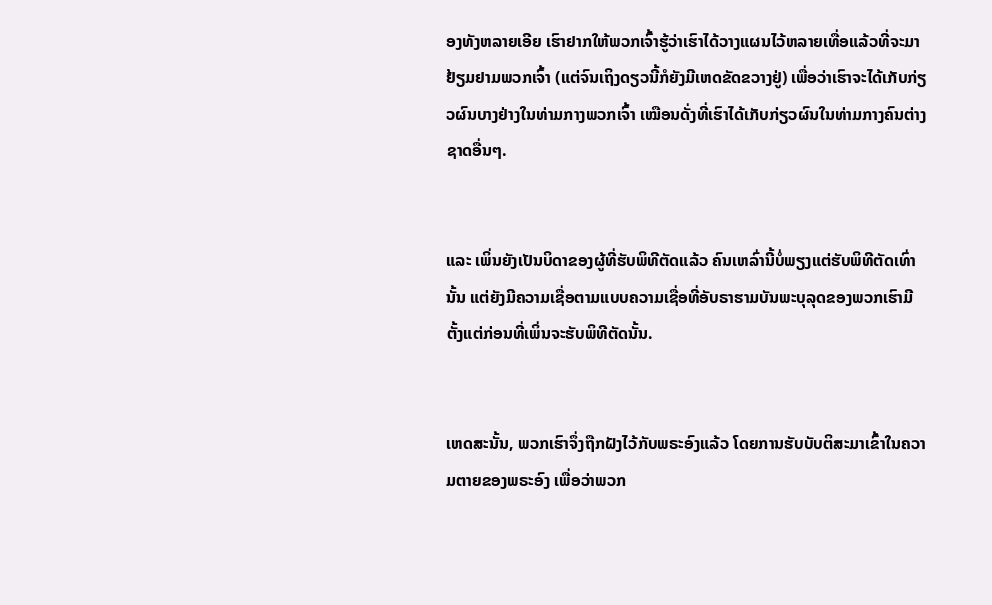ອງທັງຫລາຍເອີຍ ເຮົາຢາກໃຫ້ພວກເຈົ້າຮູ້ວ່າເຮົາໄດ້ວາງແຜນໄວ້ຫລາຍເທື່ອແລ້ວທີ່ຈະມາຢ້ຽມຢາມພວກເຈົ້າ (ແຕ່ຈົນເຖິງດຽວນີ້ກໍຍັງມີເຫດຂັດຂວາງຢູ່) ເພື່ອວ່າເຮົາຈະໄດ້ເກັບກ່ຽວຜົນບາງຢ່າງໃນທ່າມກາງພວກເຈົ້າ ເໝືອນດັ່ງທີ່ເຮົາໄດ້ເກັບກ່ຽວຜົນໃນທ່າມກາງຄົນຕ່າງຊາດອື່ນໆ.


ແລະ ເພິ່ນຍັງເປັນບິດາຂອງຜູ້ທີ່ຮັບພິທີຕັດແລ້ວ ຄົນເຫລົ່ານີ້ບໍ່ພຽງແຕ່ຮັບພິທີຕັດເທົ່ານັ້ນ ແຕ່ຍັງມີຄວາມເຊື່ອຕາມແບບຄວາມເຊື່ອທີ່ອັບຣາຮາມບັນພະບຸລຸດຂອງພວກເຮົາມີຕັ້ງແຕ່ກ່ອນທີ່ເພິ່ນຈະຮັບພິທີຕັດນັ້ນ.


ເຫດສະນັ້ນ, ພວກເຮົາຈຶ່ງຖືກຝັງໄວ້ກັບພຣະອົງແລ້ວ ໂດຍການຮັບບັບຕິສະມາເຂົ້າໃນຄວາມຕາຍຂອງພຣະອົງ ເພື່ອວ່າພວກ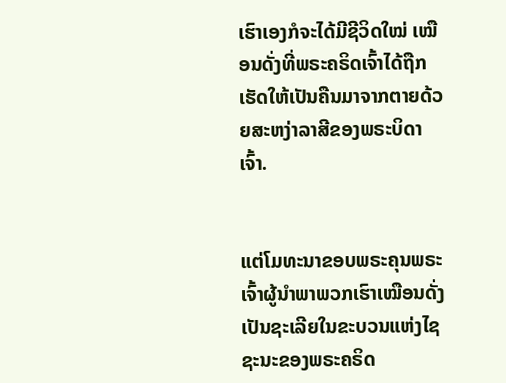ເຮົາເອງກໍຈະໄດ້ມີຊີວິດໃໝ່ ເໝືອນດັ່ງທີ່ພຣະຄຣິດເຈົ້າໄດ້ຖືກເຮັດໃຫ້ເປັນຄືນມາຈາກຕາຍດ້ວຍສະຫງ່າລາສີຂອງພຣະບິດາເຈົ້າ.


ແຕ່ໂມທະນາຂອບພຣະຄຸນພຣະເຈົ້າຜູ້ນຳພາພວກເຮົາເໝືອນດັ່ງເປັນຊະເລີຍໃນຂະບວນແຫ່ງໄຊຊະນະຂອງພຣະຄຣິດ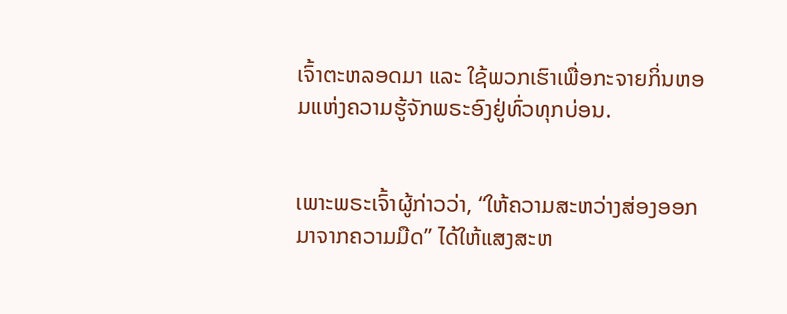ເຈົ້າຕະຫລອດມາ ແລະ ໃຊ້ພວກເຮົາເພື່ອກະຈາຍກິ່ນຫອມແຫ່ງຄວາມຮູ້ຈັກພຣະອົງຢູ່ທົ່ວທຸກບ່ອນ.


ເພາະພຣະເຈົ້າຜູ້ກ່າວວ່າ, “ໃຫ້ຄວາມສະຫວ່າງສ່ອງອອກມາຈາກຄວາມມືດ” ໄດ້ໃຫ້ແສງສະຫ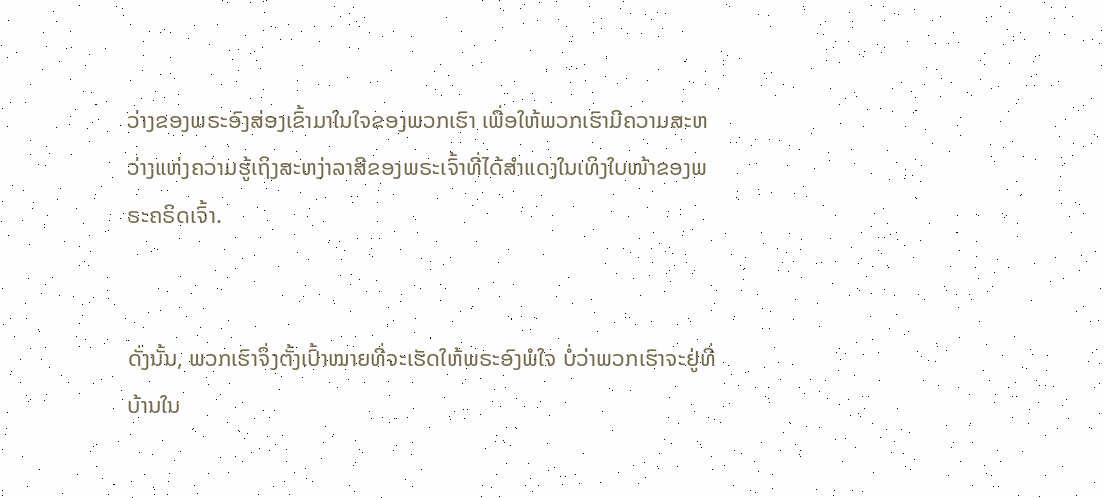ວ່າງຂອງພຣະອົງສ່ອງເຂົ້າມາໃນໃຈຂອງພວກເຮົາ ເພື່ອໃຫ້ພວກເຮົາມີຄວາມສະຫວ່າງແຫ່ງຄວາມຮູ້ເຖິງສະຫງ່າລາສີຂອງພຣະເຈົ້າທີ່ໄດ້ສຳແດງໃນເທິງໃບໜ້າຂອງພຣະຄຣິດເຈົ້າ.


ດັ່ງນັ້ນ, ພວກເຮົາຈຶ່ງຕັ້ງເປົ້າໝາຍທີ່ຈະເຮັດໃຫ້ພຣະອົງພໍໃຈ ບໍ່ວ່າພວກເຮົາຈະຢູ່ທີ່ບ້ານໃນ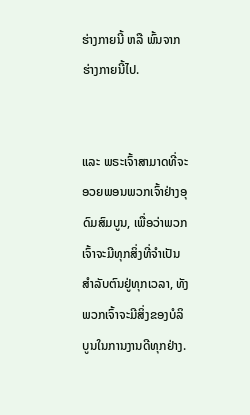ຮ່າງກາຍນີ້ ຫລື ພົ້ນຈາກຮ່າງກາຍນີ້ໄປ.


ແລະ ພຣະເຈົ້າສາມາດທີ່ຈະອວຍພອນພວກເຈົ້າຢ່າງອຸດົມສົມບູນ, ເພື່ອວ່າພວກເຈົ້າຈະມີທຸກສິ່ງທີ່ຈໍາເປັນສຳລັບຕົນຢູ່ທຸກເວລາ, ທັງພວກເຈົ້າຈະມີສິ່ງຂອງບໍລິບູນໃນການງານດີທຸກຢ່າງ.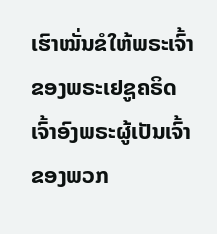ເຮົາໝັ່ນຂໍໃຫ້ພຣະເຈົ້າຂອງພຣະເຢຊູຄຣິດເຈົ້າອົງພຣະຜູ້ເປັນເຈົ້າຂອງພວກ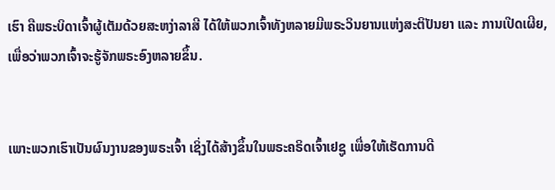ເຮົາ ຄືພຣະບິດາເຈົ້າຜູ້ເຕັມດ້ວຍສະຫງ່າລາສີ ໄດ້ໃຫ້ພວກເຈົ້າທັງຫລາຍມີພຣະວິນຍານແຫ່ງສະຕິປັນຍາ ແລະ ການເປີດເຜີຍ, ເພື່ອວ່າພວກເຈົ້າຈະຮູ້ຈັກພຣະອົງຫລາຍຂຶ້ນ.


ເພາະພວກເຮົາເປັນຜົນງານຂອງພຣະເຈົ້າ ເຊິ່ງໄດ້ສ້າງຂຶ້ນໃນພຣະຄຣິດເຈົ້າເຢຊູ ເພື່ອໃຫ້ເຮັດການດີ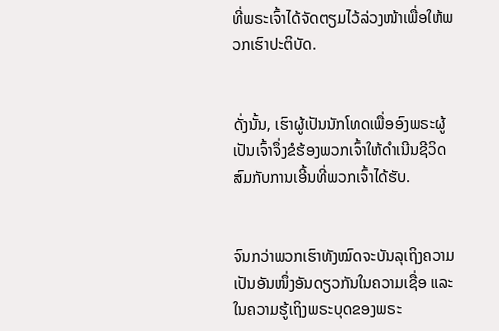ທີ່ພຣະເຈົ້າໄດ້ຈັດຕຽມໄວ້ລ່ວງໜ້າເພື່ອໃຫ້ພວກເຮົາປະຕິບັດ.


ດັ່ງນັ້ນ, ເຮົາຜູ້ເປັນນັກໂທດເພື່ອອົງພຣະຜູ້ເປັນເຈົ້າຈຶ່ງຂໍຮ້ອງພວກເຈົ້າໃຫ້ດຳເນີນຊີວິດສົມກັບການເອີ້ນທີ່ພວກເຈົ້າໄດ້ຮັບ.


ຈົນກວ່າພວກເຮົາທັງໝົດຈະບັນລຸເຖິງຄວາມເປັນອັນໜຶ່ງອັນດຽວກັນໃນຄວາມເຊື່ອ ແລະ ໃນຄວາມຮູ້ເຖິງພຣະບຸດຂອງພຣະ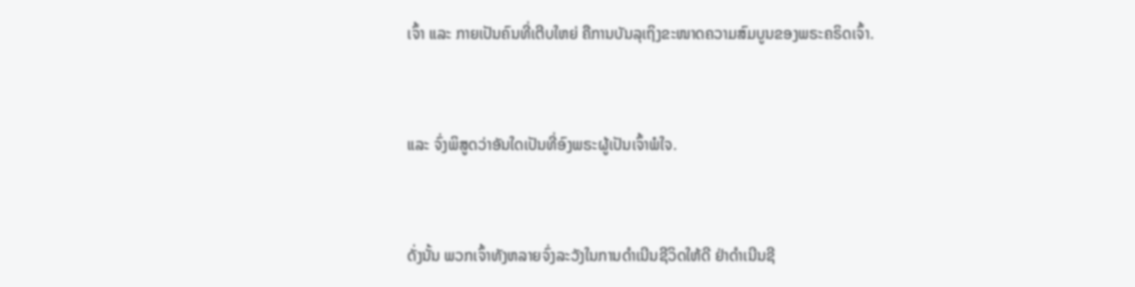ເຈົ້າ ແລະ ກາຍເປັນຄົນທີ່ເຕີບໃຫຍ່ ຄືການບັນລຸເຖິງຂະໜາດຄວາມສົມບູນຂອງພຣະຄຣິດເຈົ້າ.


ແລະ ຈົ່ງພິສູດວ່າອັນໃດເປັນທີ່ອົງພຣະຜູ້ເປັນເຈົ້າພໍໃຈ.


ດັ່ງນັ້ນ ພວກເຈົ້າທັງຫລາຍຈົ່ງລະວັງໃນການດຳເນີນຊີວິດໃຫ້ດີ ຢ່າດຳເນີນຊີ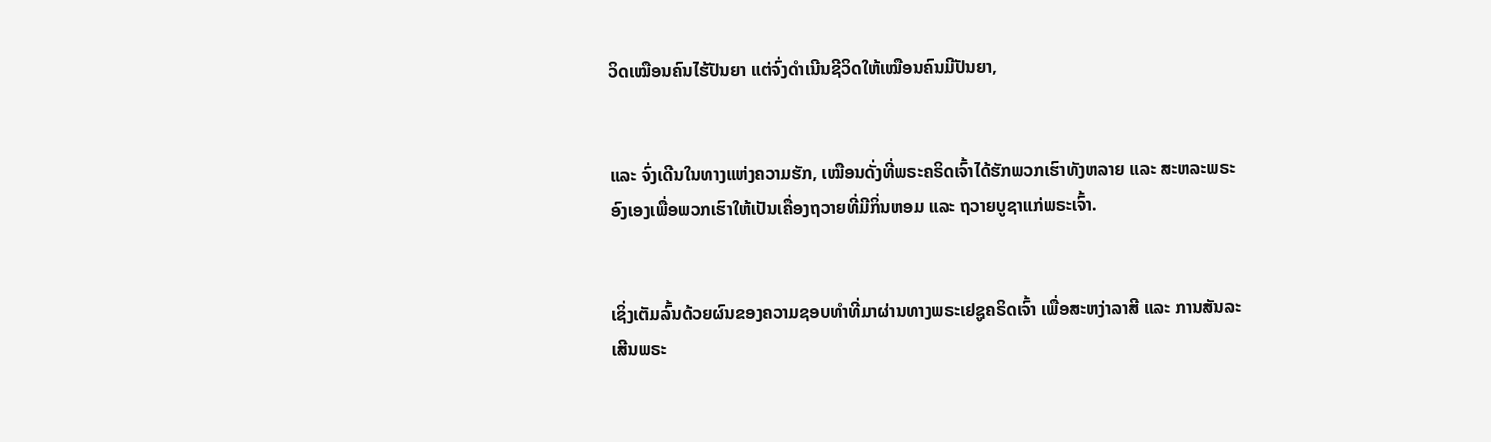ວິດເໝືອນຄົນໄຮ້ປັນຍາ ແຕ່ຈົ່ງດຳເນີນຊີວິດໃຫ້ເໝືອນຄົນມີປັນຍາ,


ແລະ ຈົ່ງເດີນໃນທາງແຫ່ງຄວາມຮັກ, ເໝືອນດັ່ງທີ່ພຣະຄຣິດເຈົ້າໄດ້ຮັກພວກເຮົາທັງຫລາຍ ແລະ ສະຫລະພຣະອົງເອງເພື່ອພວກເຮົາໃຫ້ເປັນເຄື່ອງຖວາຍທີ່ມີກິ່ນຫອມ ແລະ ຖວາຍບູຊາແກ່ພຣະເຈົ້າ.


ເຊິ່ງເຕັມລົ້ນດ້ວຍຜົນຂອງຄວາມຊອບທຳທີ່ມາຜ່ານທາງພຣະເຢຊູຄຣິດເຈົ້າ ເພື່ອສະຫງ່າລາສີ ແລະ ການສັນລະເສີນພຣະ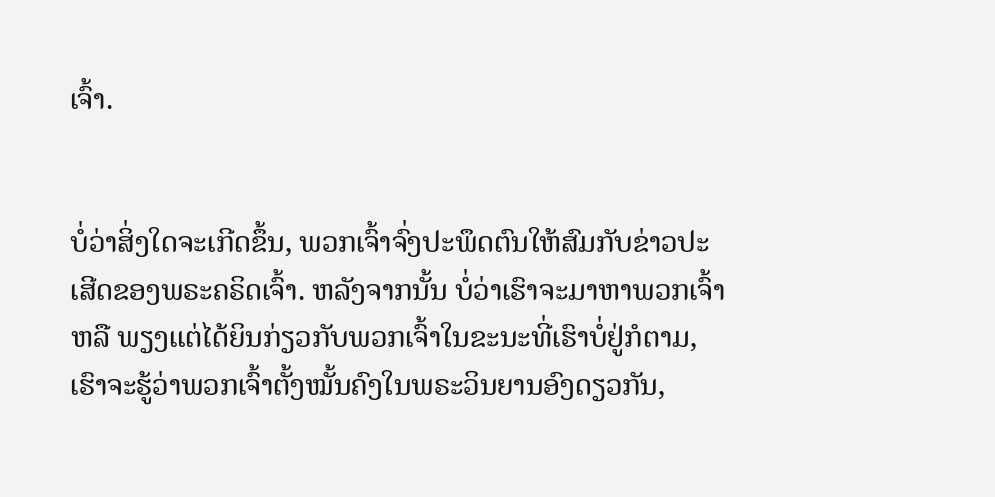ເຈົ້າ.


ບໍ່ວ່າສິ່ງໃດຈະເກີດຂຶ້ນ, ພວກເຈົ້າຈົ່ງປະພຶດຕົນໃຫ້ສົມກັບຂ່າວປະເສີດຂອງພຣະຄຣິດເຈົ້າ. ຫລັງຈາກນັ້ນ ບໍ່ວ່າເຮົາຈະມາຫາພວກເຈົ້າ ຫລື ພຽງແຕ່ໄດ້ຍິນກ່ຽວກັບພວກເຈົ້າໃນຂະນະທີ່ເຮົາບໍ່ຢູ່ກໍຕາມ, ເຮົາຈະຮູ້ວ່າພວກເຈົ້າຕັ້ງໝັ້ນຄົງໃນພຣະວິນຍານອົງດຽວກັນ,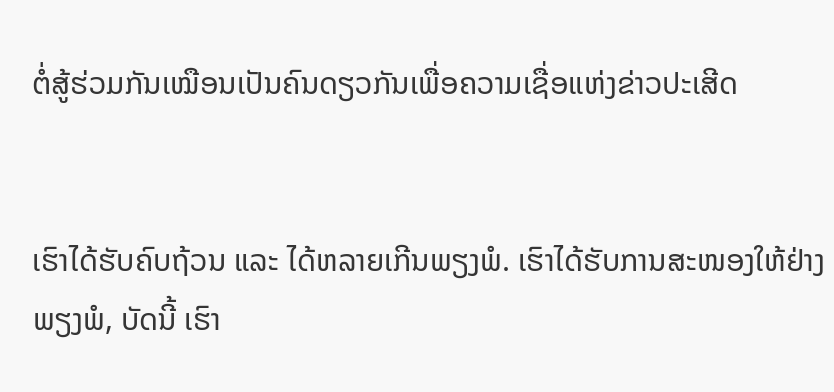ຕໍ່ສູ້ຮ່ວມກັນເໝືອນເປັນຄົນດຽວກັນເພື່ອຄວາມເຊື່ອແຫ່ງຂ່າວປະເສີດ


ເຮົາໄດ້ຮັບຄົບຖ້ວນ ແລະ ໄດ້ຫລາຍເກີນພຽງພໍ. ເຮົາໄດ້ຮັບການສະໜອງໃຫ້ຢ່າງພຽງພໍ, ບັດນີ້ ເຮົາ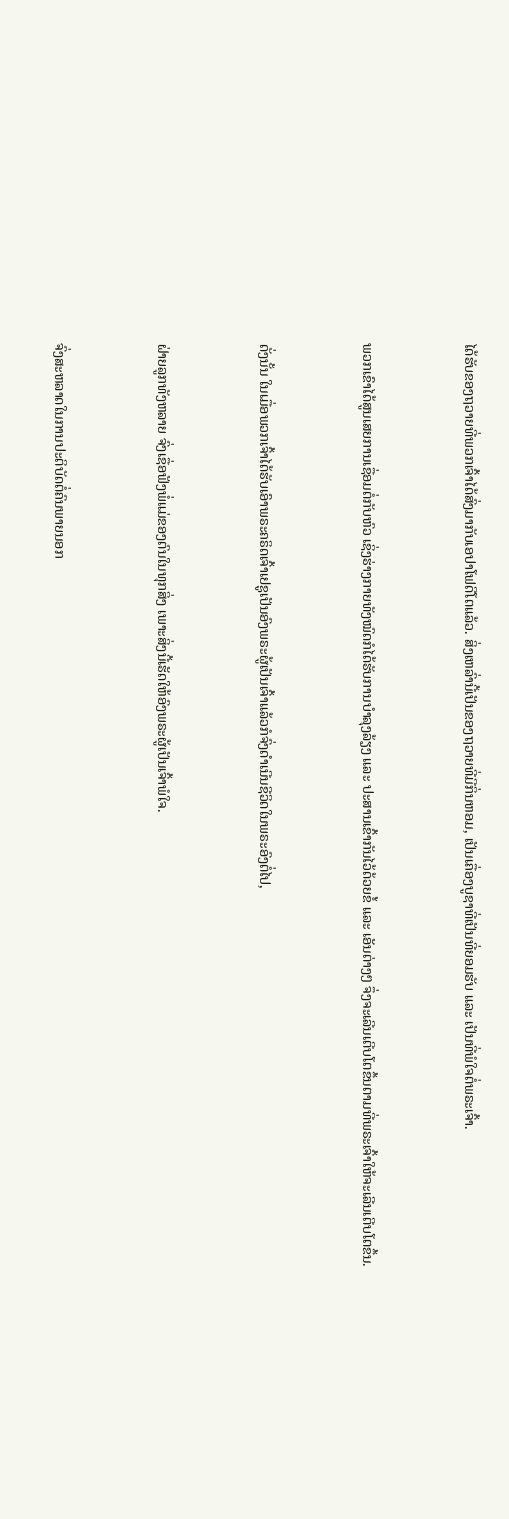ໄດ້ຮັບຂອງຖວາຍທີ່ພວກເຈົ້າໄດ້ສົ່ງມາກັບເອປາໂຟດີໂຕແລ້ວ. ສິ່ງເຫລົ່ານີ້ເປັນຂອງຖວາຍທີ່ມີກິ່ນຫອມ, ເປັນເຄື່ອງບູຊາທີ່ເປັນທີ່ຍອມຮັບ ແລະ ເປັນທີ່ພໍໃຈຕໍ່ພຣະເຈົ້າ.


ພວກເຂົາໄດ້ສູນເສຍການເຊື່ອມຕໍ່ກັບຫົວ ເຊິ່ງຮ່າງກາຍທັງໝົດກໍໄດ້ຮັບການບຳລຸງລ້ຽງ ແລະ ປະສານເຂົ້າກັນໄວ້ດ້ວຍຂໍ້ ແລະ ເອັນຕ່າງໆ ຈຶ່ງຈະເລີນເຕີບໂຕຂຶ້ນຕາມທີ່ພຣະເຈົ້າໃຫ້ຈະເລີນເຕີບໂຕຂຶ້ນ.


ດັ່ງນັ້ນ ໃນເມື່ອພວກເຈົ້າໄດ້ຮັບເອົາພຣະຄຣິດເຈົ້າເຢຊູເປັນອົງພຣະຜູ້ເປັນເຈົ້າແລ້ວກໍຈົ່ງດຳເນີນຊີວິດໃນພຣະອົງຕໍ່ໄປ,


ຝ່າຍລູກທັງຫລາຍ ຈົ່ງເຊື່ອຟັງພໍ່ແມ່ຂອງຕົນໃນທຸກສິ່ງ ເພາະສິ່ງນີ້ເຮັດໃຫ້ອົງພຣະຜູ້ເປັນເຈົ້າພໍໃຈ.


ຈົ່ງສະຫລາດໃນການປະຕິບັດຕໍ່ຄົນພາຍນອກ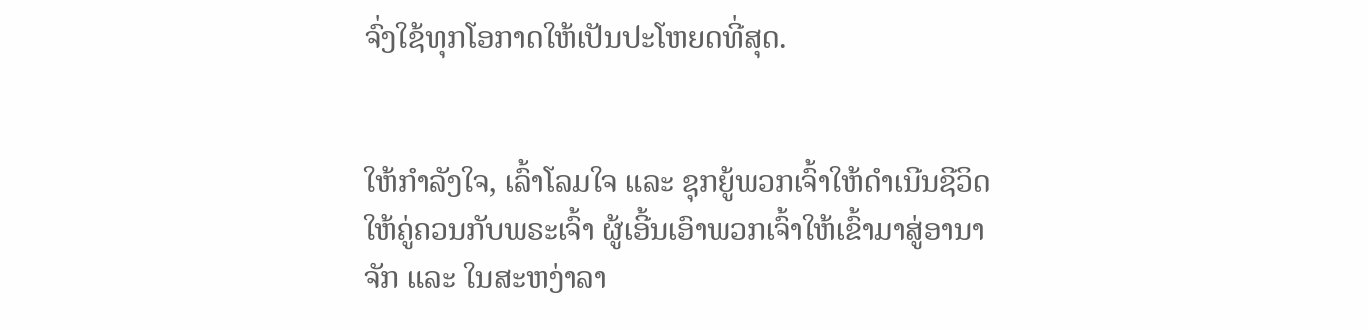ຈົ່ງໃຊ້ທຸກໂອກາດໃຫ້ເປັນປະໂຫຍດທີ່ສຸດ.


ໃຫ້ກຳລັງໃຈ, ເລົ້າໂລມໃຈ ແລະ ຊຸກຍູ້ພວກເຈົ້າໃຫ້ດຳເນີນຊີວິດໃຫ້ຄູ່ຄວນກັບພຣະເຈົ້າ ຜູ້ເອີ້ນເອົາພວກເຈົ້າໃຫ້ເຂົ້າມາສູ່ອານາຈັກ ແລະ ໃນສະຫງ່າລາ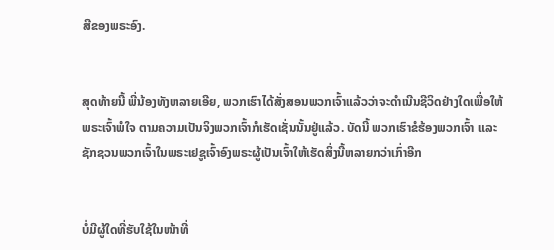ສີຂອງພຣະອົງ.


ສຸດທ້າຍນີ້ ພີ່ນ້ອງທັງຫລາຍເອີຍ, ພວກເຮົາໄດ້ສັ່ງສອນພວກເຈົ້າແລ້ວວ່າຈະດຳເນີນຊີວິດຢ່າງໃດເພື່ອໃຫ້ພຣະເຈົ້າພໍໃຈ ຕາມຄວາມເປັນຈິງພວກເຈົ້າກໍເຮັດເຊັ່ນນັ້ນຢູ່ແລ້ວ. ບັດນີ້ ພວກເຮົາຂໍຮ້ອງພວກເຈົ້າ ແລະ ຊັກຊວນພວກເຈົ້າໃນພຣະເຢຊູເຈົ້າອົງພຣະຜູ້ເປັນເຈົ້າໃຫ້ເຮັດສິ່ງນີ້ຫລາຍກວ່າເກົ່າອີກ


ບໍ່ມີຜູ້ໃດທີ່ຮັບໃຊ້ໃນໜ້າທີ່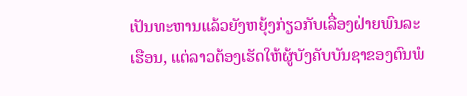ເປັນທະຫານແລ້ວຍັງຫຍຸ້ງກ່ຽວກັບເລື່ອງຝ່າຍພົນລະເຮືອນ, ແຕ່ລາວຕ້ອງເຮັດໃຫ້ຜູ້ບັງຄັບບັນຊາຂອງຕົນພໍ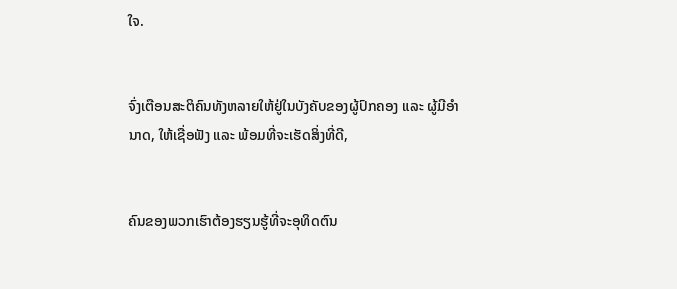ໃຈ.


ຈົ່ງເຕືອນສະຕິຄົນທັງຫລາຍໃຫ້ຢູ່ໃນບັງຄັບຂອງຜູ້ປົກຄອງ ແລະ ຜູ້ມີອຳນາດ, ໃຫ້ເຊື່ອຟັງ ແລະ ພ້ອມທີ່ຈະເຮັດສິ່ງທີ່ດີ,


ຄົນຂອງພວກເຮົາຕ້ອງຮຽນຮູ້ທີ່ຈະອຸທິດຕົນ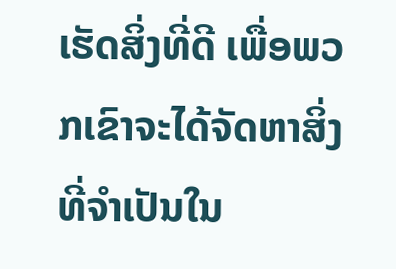ເຮັດສິ່ງທີ່ດີ ເພື່ອພວກເຂົາຈະໄດ້ຈັດຫາສິ່ງທີ່ຈໍາເປັນໃນ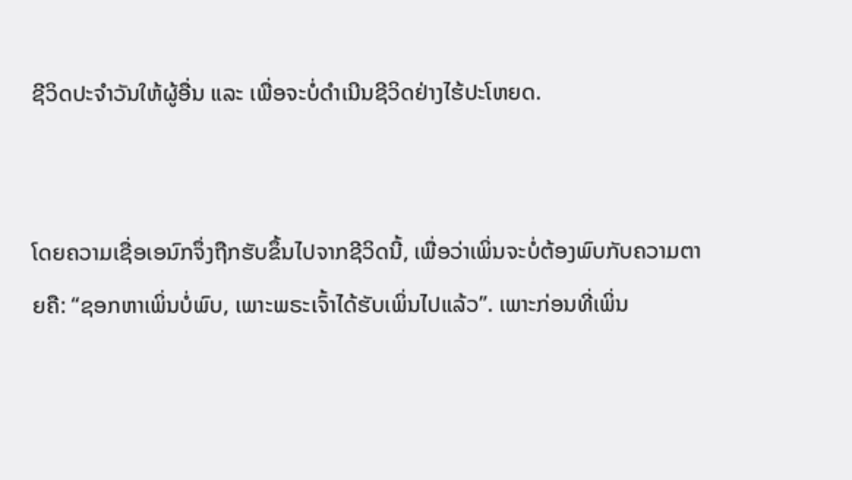ຊີວິດປະຈໍາວັນໃຫ້ຜູ້ອື່ນ ແລະ ເພື່ອຈະບໍ່ດຳເນີນຊີວິດຢ່າງໄຮ້ປະໂຫຍດ.


ໂດຍຄວາມເຊື່ອເອນົກຈຶ່ງຖືກຮັບຂຶ້ນໄປຈາກຊີວິດນີ້, ເພື່ອວ່າເພິ່ນຈະບໍ່ຕ້ອງພົບກັບຄວາມຕາຍຄື: “ຊອກຫາເພິ່ນບໍ່ພົບ, ເພາະພຣະເຈົ້າໄດ້ຮັບເພິ່ນໄປແລ້ວ”. ເພາະກ່ອນທີ່ເພິ່ນ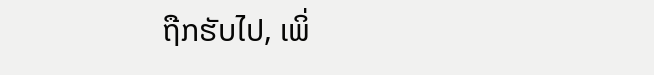ຖືກຮັບໄປ, ເພິ່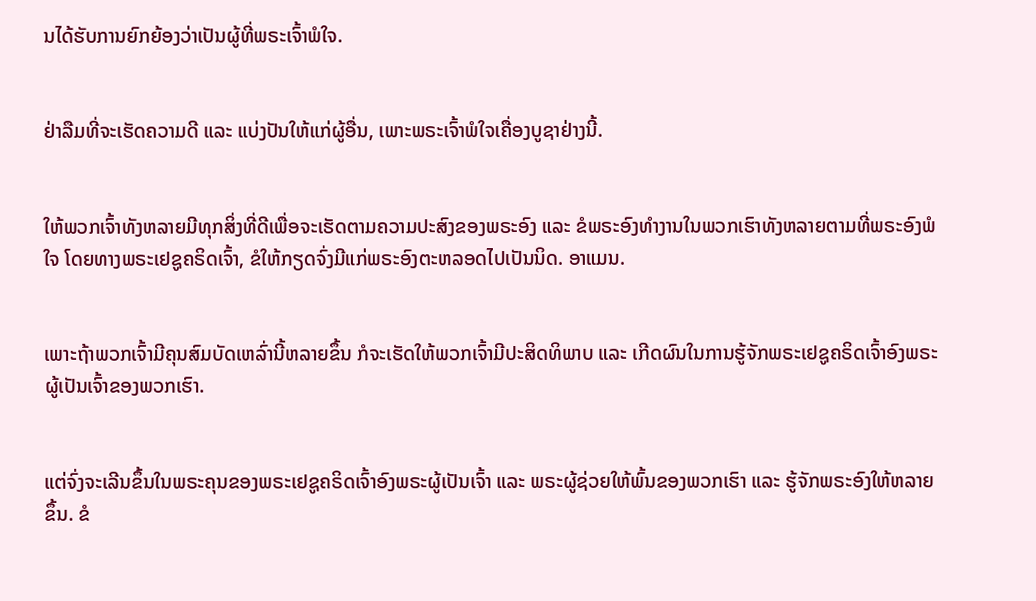ນໄດ້ຮັບການຍົກຍ້ອງວ່າເປັນຜູ້ທີ່ພຣະເຈົ້າພໍໃຈ.


ຢ່າລືມທີ່ຈະເຮັດຄວາມດີ ແລະ ແບ່ງປັນໃຫ້ແກ່ຜູ້ອື່ນ, ເພາະພຣະເຈົ້າພໍໃຈເຄື່ອງບູຊາຢ່າງນີ້.


ໃຫ້ພວກເຈົ້າທັງຫລາຍມີທຸກສິ່ງທີ່ດີເພື່ອຈະເຮັດຕາມຄວາມປະສົງຂອງພຣະອົງ ແລະ ຂໍພຣະອົງທຳງານໃນພວກເຮົາທັງຫລາຍຕາມທີ່ພຣະອົງພໍໃຈ ໂດຍທາງພຣະເຢຊູຄຣິດເຈົ້າ, ຂໍໃຫ້ກຽດຈົ່ງມີແກ່ພຣະອົງຕະຫລອດໄປເປັນນິດ. ອາແມນ.


ເພາະຖ້າພວກເຈົ້າມີຄຸນສົມບັດເຫລົ່ານີ້ຫລາຍຂຶ້ນ ກໍຈະເຮັດໃຫ້ພວກເຈົ້າມີປະສິດທິພາບ ແລະ ເກີດຜົນໃນການຮູ້ຈັກພຣະເຢຊູຄຣິດເຈົ້າອົງພຣະຜູ້ເປັນເຈົ້າຂອງພວກເຮົາ.


ແຕ່ຈົ່ງຈະເລີນຂຶ້ນໃນພຣະຄຸນຂອງພຣະເຢຊູຄຣິດເຈົ້າອົງພຣະຜູ້ເປັນເຈົ້າ ແລະ ພຣະຜູ້ຊ່ວຍໃຫ້ພົ້ນຂອງພວກເຮົາ ແລະ ຮູ້ຈັກພຣະອົງໃຫ້ຫລາຍຂຶ້ນ. ຂໍ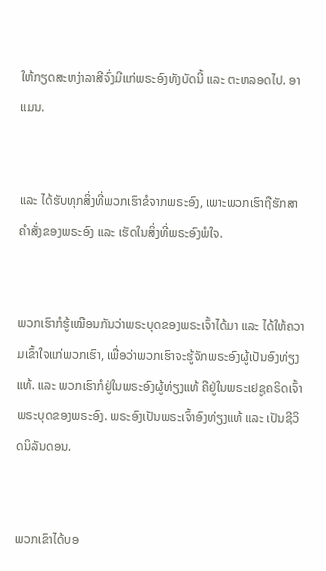ໃຫ້ກຽດສະຫງ່າລາສີຈົ່ງມີແກ່ພຣະອົງທັງບັດນີ້ ແລະ ຕະຫລອດໄປ. ອາແມນ.


ແລະ ໄດ້ຮັບທຸກສິ່ງທີ່ພວກເຮົາຂໍຈາກພຣະອົງ, ເພາະພວກເຮົາຖືຮັກສາຄຳສັ່ງຂອງພຣະອົງ ແລະ ເຮັດໃນສິ່ງທີ່ພຣະອົງພໍໃຈ.


ພວກເຮົາກໍຮູ້ເໝືອນກັນວ່າພຣະບຸດຂອງພຣະເຈົ້າໄດ້ມາ ແລະ ໄດ້ໃຫ້ຄວາມເຂົ້າໃຈແກ່ພວກເຮົາ, ເພື່ອວ່າພວກເຮົາຈະຮູ້ຈັກພຣະອົງຜູ້ເປັນອົງທ່ຽງແທ້. ແລະ ພວກເຮົາກໍຢູ່ໃນພຣະອົງຜູ້ທ່ຽງແທ້ ຄືຢູ່ໃນພຣະເຢຊູຄຣິດເຈົ້າພຣະບຸດຂອງພຣະອົງ. ພຣະອົງເປັນພຣະເຈົ້າອົງທ່ຽງແທ້ ແລະ ເປັນຊີວິດນິລັນດອນ.


ພວກເຂົາໄດ້ບອ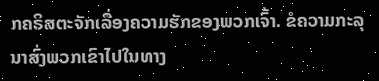ກຄຣິສຕະຈັກເລື່ອງຄວາມຮັກຂອງພວກເຈົ້າ. ຂໍຄວາມກະລຸນາສົ່ງພວກເຂົາໄປໃນທາງ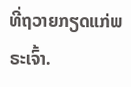ທີ່ຖວາຍກຽດແກ່ພຣະເຈົ້າ.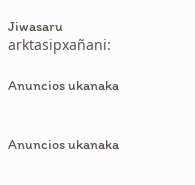Jiwasaru arktasipxañani:

Anuncios ukanaka


Anuncios ukanaka